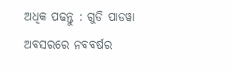ଅଧିକ ପଢନ୍ତୁ : ଗୁଡି ପାଡୱା ଅବସରରେ ନବବର୍ଷର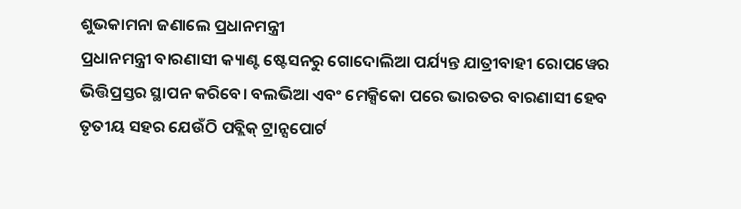ଶୁଭକାମନା ଜଣାଲେ ପ୍ରଧାନମନ୍ତ୍ରୀ
ପ୍ରଧାନମନ୍ତ୍ରୀ ବାରଣାସୀ କ୍ୟାଣ୍ଟ ଷ୍ଟେସନରୁ ଗୋଦୋଲିଆ ପର୍ଯ୍ୟନ୍ତ ଯାତ୍ରୀବାହୀ ରୋପୱେର ଭିତ୍ତିପ୍ରସ୍ତର ସ୍ଥାପନ କରିବେ। ବଲଭିଆ ଏବଂ ମେକ୍ସିକୋ ପରେ ଭାରତର ବାରଣାସୀ ହେବ ତୃତୀୟ ସହର ଯେଉଁଠି ପବ୍ଲିକ୍ ଟ୍ରାନ୍ସପୋର୍ଟ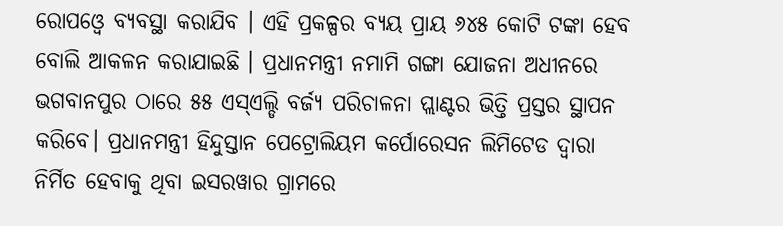ରୋପଓ୍ବେ ବ୍ୟବସ୍ଥା କରାଯିବ । ଏହି ପ୍ରକଳ୍ପର ବ୍ୟୟ ପ୍ରାୟ ୬୪୫ କୋଟି ଟଙ୍କା ହେବ ବୋଲି ଆକଳନ କରାଯାଇଛି । ପ୍ରଧାନମନ୍ତ୍ରୀ ନମାମି ଗଙ୍ଗା ଯୋଜନା ଅଧୀନରେ ଭଗବାନପୁର ଠାରେ ୫୫ ଏସ୍ଏଲ୍ଡି ବର୍ଜ୍ୟ ପରିଚାଳନା ପ୍ଲାଣ୍ଟର ଭିତ୍ତି ପ୍ରସ୍ତର ସ୍ଥାପନ କରିବେ। ପ୍ରଧାନମନ୍ତ୍ରୀ ହିନ୍ଦୁସ୍ତାନ ପେଟ୍ରୋଲିୟମ କର୍ପୋରେସନ ଲିମିଟେଡ ଦ୍ଵାରା ନିର୍ମିତ ହେବାକୁ ଥିବା ଇସରୱାର ଗ୍ରାମରେ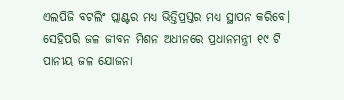ଏଲପିଜି ବଟଲିଂ ପ୍ଲାଣ୍ଟର ମଧ୍ୟ ଭିତ୍ତିପ୍ରସ୍ତର ମଧ୍ୟ ସ୍ଥାପନ କରିବେ। ସେହିପରି ଜଳ ଜୀବନ ମିଶନ ଅଧୀନରେ ପ୍ରଧାନମନ୍ତ୍ରୀ ୧୯ ଟି ପାନୀୟ ଜଳ ଯୋଜନା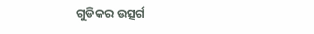ଗୁଡିକର ଉତ୍ସର୍ଗ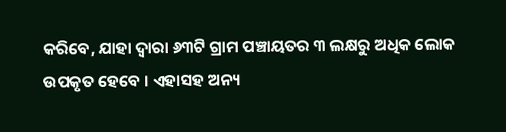କରିବେ, ଯାହା ଦ୍ଵାରା ୬୩ଟି ଗ୍ରାମ ପଞ୍ଚାୟତର ୩ ଲକ୍ଷରୁ ଅଧିକ ଲୋକ ଉପକୃତ ହେବେ । ଏହାସହ ଅନ୍ୟ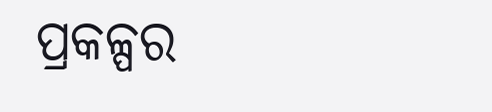ପ୍ରକଳ୍ପର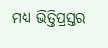ମଧ୍ୟ ଭିତ୍ତିପ୍ରସ୍ତର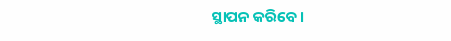ସ୍ଥାପନ କରିବେ।